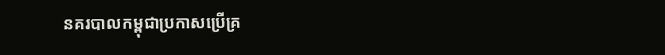នគរបាលកម្ពុជាប្រកាសប្រើគ្រ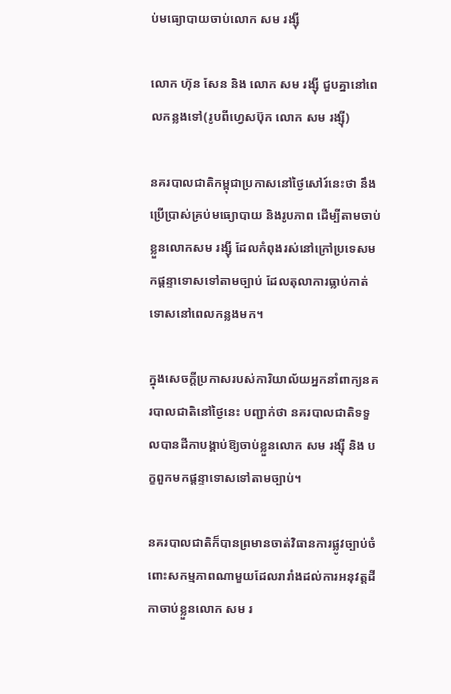ប់មធ្យោបាយចាប់លោក សម រង្ស៊ី

លោក ហ៊ុន សែន និង លោក សម រង្ស៊ី ជួបគ្នានៅពេលកន្លងទៅ(រូបពីហ្វេសប៊ុក លោក សម រង្ស៊ី)

នគរបាលជាតិកម្ពុជាប្រកាសនៅថ្ងៃសៅរ៍នេះថា នឹងប្រើប្រាស់គ្រប់មធ្យោបាយ និងរូបភាព ដើម្បីតាមចាប់ខ្លួនលោកសម រង្ស៊ី ដែលកំពុងរស់នៅក្រៅប្រទេសមកផ្តន្ទាទោសទៅតាមច្បាប់ ដែលតុលាការធ្លាប់កាត់ទោសនៅពេលកន្លងមក។

ក្នុងសេចក្តីប្រកាសរបស់ការិយាល័យអ្នកនាំពាក្យនគរបាលជាតិនៅថ្ងៃនេះ បញ្ជាក់ថា នគរបាលជាតិទទួលបានដីកាបង្គាប់ឱ្យចាប់ខ្លួនលោក សម រង្ស៊ី និង បក្ខពួកមកផ្តន្ទាទោសទៅតាមច្បាប់។

នគរបាលជាតិក៏បានព្រមានចាត់វិធានការផ្លូវច្បាប់ចំពោះសកម្មភាពណាមួយដែលរារាំងដល់ការអនុវត្តដីកាចាប់ខ្លួនលោក សម រ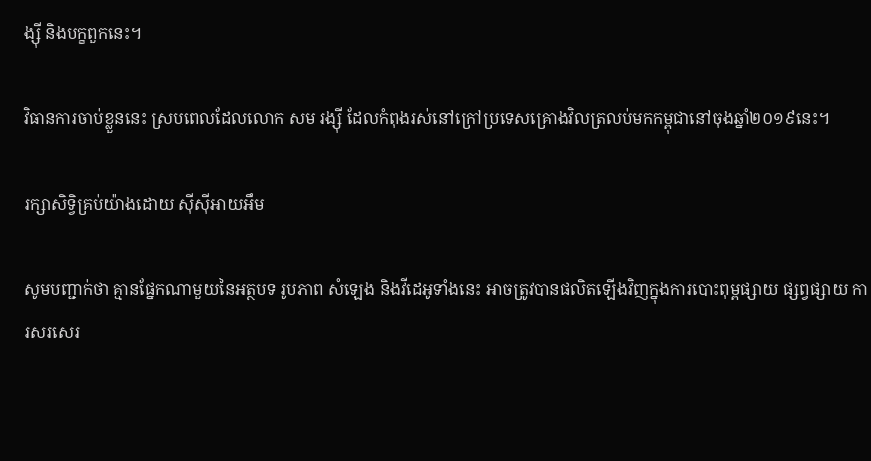ង្ស៊ី និងបក្ខពួកនេះ។

វិធានការចាប់ខ្លួននេះ ស្របពេលដែលលោក សម រង្ស៊ី ដែលកំពុងរស់នៅក្រៅប្រទេសគ្រោងវិលត្រលប់មកកម្ពុជានៅចុងឆ្នាំ២០១៩នេះ។

រក្សាសិទ្វិគ្រប់យ៉ាងដោយ ស៊ីស៊ីអាយអឹម

សូមបញ្ជាក់ថា គ្មានផ្នែកណាមួយនៃអត្ថបទ រូបភាព សំឡេង និងវីដេអូទាំងនេះ អាចត្រូវបានផលិតឡើងវិញក្នុងការបោះពុម្ពផ្សាយ ផ្សព្វផ្សាយ ការសរសេរ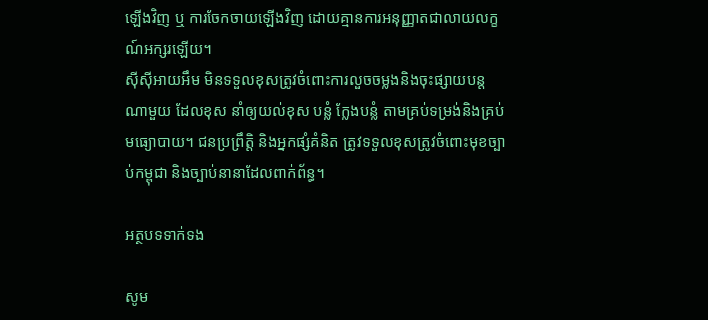ឡើងវិញ ឬ ការចែកចាយឡើងវិញ ដោយគ្មានការអនុញ្ញាតជាលាយលក្ខណ៍អក្សរឡើយ។
ស៊ីស៊ីអាយអឹម មិនទទួលខុសត្រូវចំពោះការលួចចម្លងនិងចុះផ្សាយបន្តណាមួយ ដែលខុស នាំឲ្យយល់ខុស បន្លំ ក្លែងបន្លំ តាមគ្រប់ទម្រង់និងគ្រប់មធ្យោបាយ។ ជនប្រព្រឹត្តិ និងអ្នកផ្សំគំនិត ត្រូវទទួលខុសត្រូវចំពោះមុខច្បាប់កម្ពុជា និងច្បាប់នានាដែលពាក់ព័ន្ធ។

អត្ថបទទាក់ទង

សូម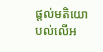ផ្ដល់មតិយោបល់លើអ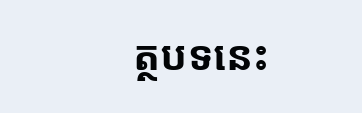ត្ថបទនេះ